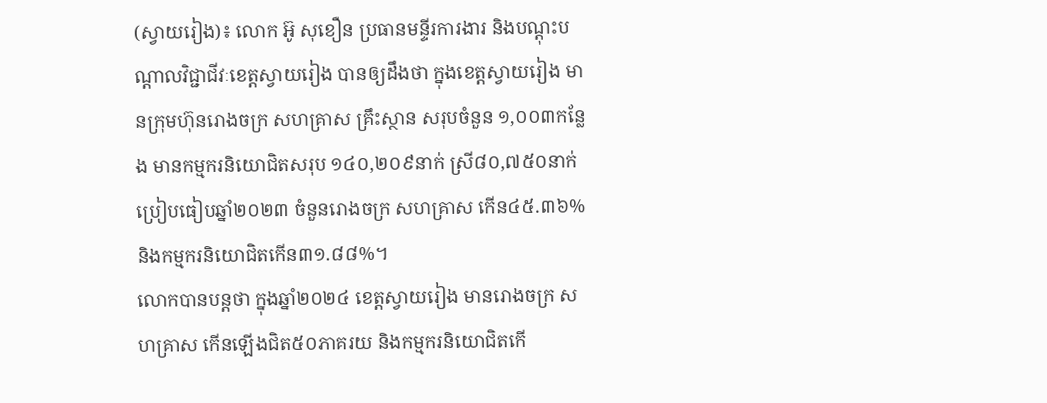(ស្វាយរៀង)៖ លោក អ៊ូ សុខឿន ប្រធានមន្ទីរការងារ និងបណ្ដុះបណ្ដាលវិជ្ជាជីវៈខេត្តស្វាយរៀង បានឲ្យដឹងថា ក្នុងខេត្តស្វាយរៀង មានក្រុមហ៊ុនរោងចក្រ សហគ្រាស គ្រឹះស្ថាន សរុបចំនួន ១,០០៣កន្លែង មានកម្មករនិយោជិតសរុប ១៤០,២០៩នាក់ ស្រី៨០,៧៥០នាក់ ប្រៀបធៀបឆ្នាំ២០២៣ ចំនួនរោងចក្រ សហគ្រាស កើន៤៥.៣៦% និងកម្មករនិយោជិតកើន៣១.៨៨%។
លោកបានបន្តថា ក្នុងឆ្នាំ២០២៤ ខេត្តស្វាយរៀង មានរោងចក្រ សហគ្រាស កើនឡើងជិត៥០ភាគរយ និងកម្មករនិយោជិតកើ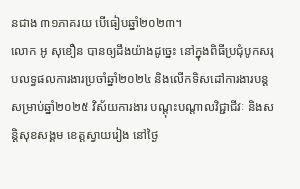នជាង ៣១ភាគរយ បើធៀបឆ្នាំ២០២៣។
លោក អូ សុខឿន បានឲ្យដឹងយ៉ាងដូច្នេះ នៅក្នុងពិធីប្រជុំបូកសរុបលទ្ធផលការងារប្រចាំឆ្នាំ២០២៤ និងលើកទិសដៅការងារបន្ត សម្រាប់ឆ្នាំ២០២៥ វិស័យការងារ បណ្តុះបណ្តាលវិជ្ជាជីវៈ និងសន្តិសុខសង្គម ខេត្តស្វាយរៀង នៅថ្ងៃ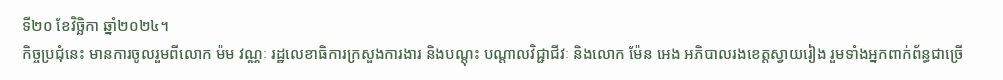ទី២០ ខែវិច្ឆិកា ឆ្នាំ២០២៤។
កិច្ចប្រជុំនេះ មានការចូលរួមពីលោក ម៉ម វណ្ណៈ រដ្ឋលេខាធិការក្រសួងការងារ និងបណ្តុះ បណ្តាលវិជ្ជាជីវៈ និងលោក ម៉ែន អេង អភិបាលរងខេត្តស្វាយរៀង រួមទាំងអ្នកពាក់ព័ន្ធជាច្រើ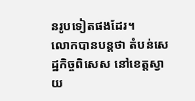នរូបទៀតផងដែរ។
លោកបានបន្តថា តំបន់សេដ្ឋកិច្ចពិសេស នៅខេត្តស្វាយ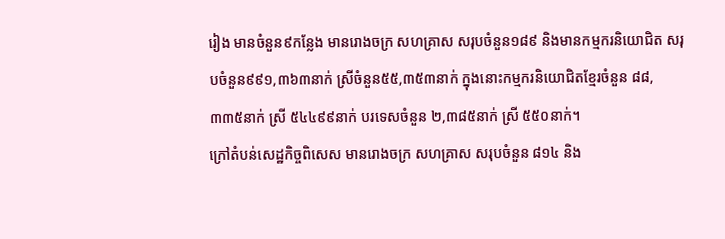រៀង មានចំនួន៩កន្លែង មានរោងចក្រ សហគ្រាស សរុបចំនួន១៨៩ និងមានកម្មករនិយោជិត សរុបចំនួន៩៩១,៣៦៣នាក់ ស្រីចំនួន៥៥,៣៥៣នាក់ ក្នុងនោះកម្មករនិយោជិតខ្មែរចំនួន ៨៨,៣៣៥នាក់ ស្រី ៥៤៤៩៩នាក់ បរទេសចំនួន ២,៣៨៥នាក់ ស្រី ៥៥០នាក់។
ក្រៅតំបន់សេដ្ឋកិច្ចពិសេស មានរោងចក្រ សហគ្រាស សរុបចំនួន ៨១៤ និង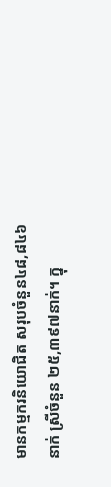មានកម្មករនិយោជិត សរុបចំនួន៤៨,៨៤៦នាក់ ស្រីចំនួន ២៥,៣៩៧នាក់។ ក្នុ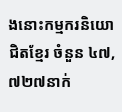ងនោះកម្មករនិយោជិតខ្មែរ ចំនួន ៤៧,៧២៧នាក់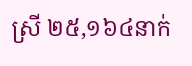ស្រី ២៥,១៦៤នាក់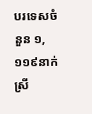បរទេសចំនួន ១,១១៩នាក់ ស្រី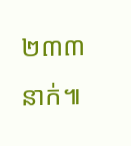២៣៣នាក់៕